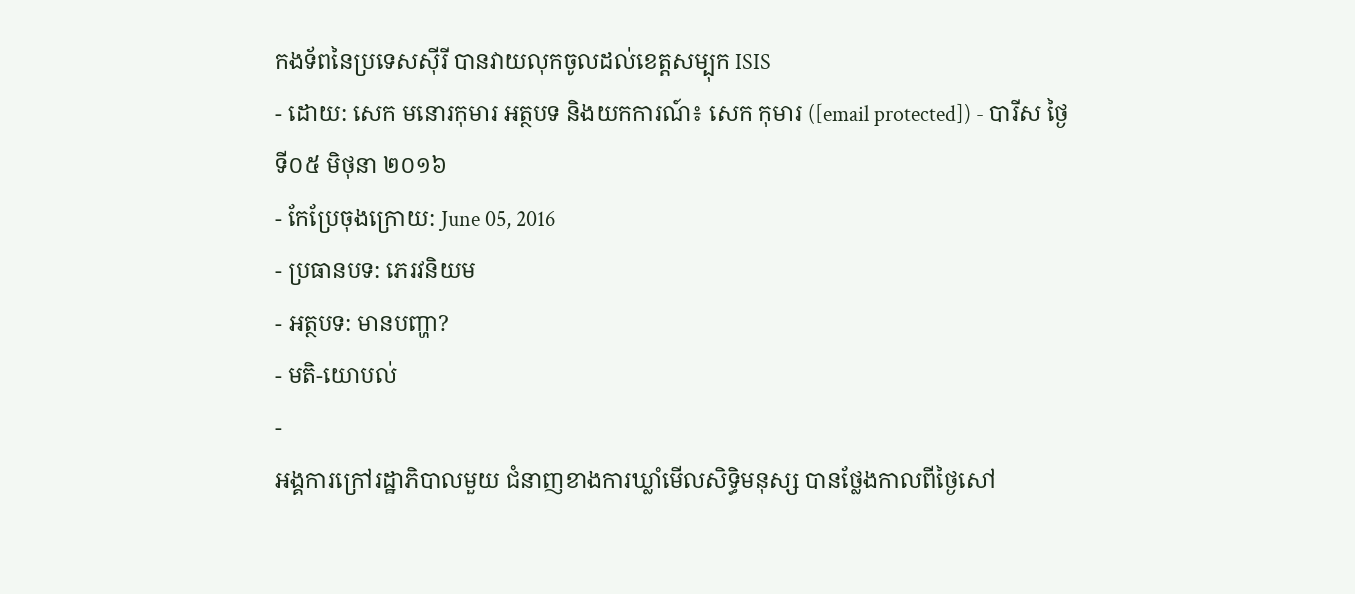កងទ័ពនៃប្រទេសស៊ីរី បានវាយលុកចូលដល់ខេត្តសម្បុក ISIS
- ដោយ: សេក មនោរកុមារ អត្ថបទ និងយកការណ៍៖ សេក កុមារ ([email protected]) - បារីស ថ្ងៃទី០៥ មិថុនា ២០១៦
- កែប្រែចុងក្រោយ: June 05, 2016
- ប្រធានបទ: ភេរវនិយម
- អត្ថបទ: មានបញ្ហា?
- មតិ-យោបល់
-
អង្គការក្រៅរដ្ឋាភិបាលមួយ ជំនាញខាងការឃ្លាំមើលសិទ្ធិមនុស្ស បានថ្លែងកាលពីថ្ងៃសៅ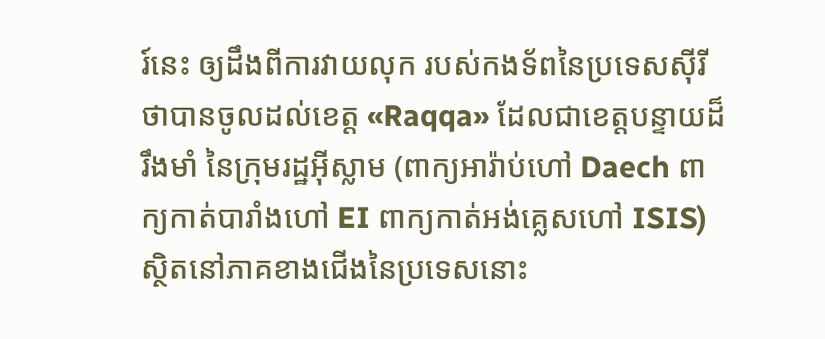រ៍នេះ ឲ្យដឹងពីការវាយលុក របស់កងទ័ពនៃប្រទេសស៊ីរី ថាបានចូលដល់ខេត្ត «Raqqa» ដែលជាខេត្តបន្ទាយដ៏រឹងមាំ នៃក្រុមរដ្ឋអ៊ីស្លាម (ពាក្យអារ៉ាប់ហៅ Daech ពាក្យកាត់បារាំងហៅ EI ពាក្យកាត់អង់គ្លេសហៅ ISIS) ស្ថិតនៅភាគខាងជើងនៃប្រទេសនោះ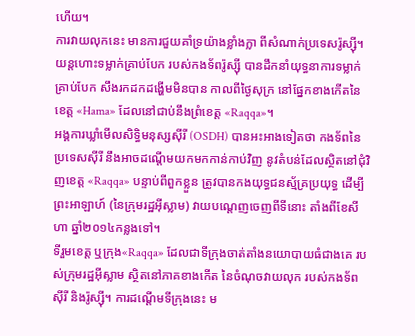ហើយ។
ការវាយលុកនេះ មានការជួយគាំទ្រយ៉ាងខ្លាំងក្លា ពីសំណាក់ប្រទេសរ៉ូស្ស៊ី។ យន្ដហោះទម្លាក់គ្រាប់បែក របស់កងទ័ពរ៉ូស្ស៊ី បានដឹកនាំយុទ្ធនាការទម្លាក់គ្រាប់បែក សឹងរកដកដង្ហើមមិនបាន កាលពីថ្ងៃសុក្រ នៅផ្នែកខាងកើតនៃខេត្ត «Hama» ដែលនៅជាប់នឹងព្រំខេត្ត «Raqqa»។
អង្គការឃ្លាំមើលសិទ្ធិមនុស្សស៊ីរី (OSDH) បានអះអាងទៀតថា កងទ័ពនៃប្រទេសស៊ីរី នឹងអាចដណ្ដើមយកមកកាន់កាប់វិញ នូវតំបន់ដែលស្ថិតនៅជុំវិញខេត្ត «Raqqa» បន្ទាប់ពីពួកខ្លួន ត្រូវបានកងយុទ្ធជនស្ម័គ្រប្រយុទ្ធ ដើម្បីព្រះអាឡាហ៍ (នៃក្រុមរដ្ឋអ៊ីស្លាម) វាយបណ្ដេញចេញពីទីនោះ តាំងពីខែសីហា ឆ្នាំ២០១៤កន្លងទៅ។
ទីរួមខេត្ត ឬក្រុង«Raqqa» ដែលជាទីក្រុងចាត់តាំងនយោបាយធំជាងគេ របស់ក្រុមរដ្ឋអ៊ីស្លាម ស្ថិតនៅភាគខាងកើត នៃចំណុចវាយលុក របស់កងទ័ពស៊ីរី និងរ៉ូស្ស៊ី។ ការដណ្ដើមទីក្រុងនេះ ម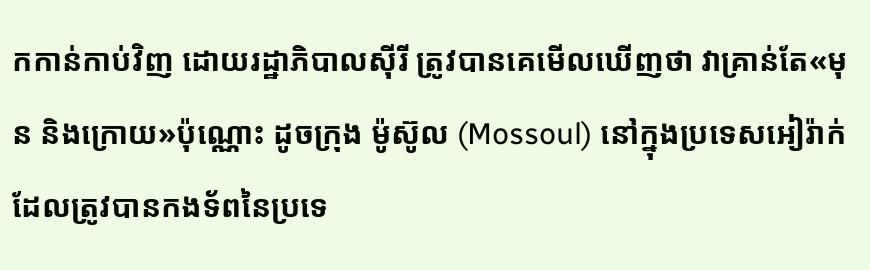កកាន់កាប់វិញ ដោយរដ្ឋាភិបាលស៊ីរី ត្រូវបានគេមើលឃើញថា វាគ្រាន់តែ«មុន និងក្រោយ»ប៉ុណ្ណោះ ដូចក្រុង ម៉ូស៊ូល (Mossoul) នៅក្នុងប្រទេសអៀរ៉ាក់ ដែលត្រូវបានកងទ័ពនៃប្រទេ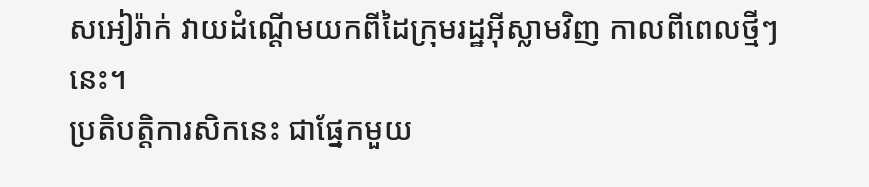សអៀរ៉ាក់ វាយដំណ្ដើមយកពីដៃក្រុមរដ្ឋអ៊ីស្លាមវិញ កាលពីពេលថ្មីៗនេះ។
ប្រតិបត្តិការសិកនេះ ជាផ្នែកមួយ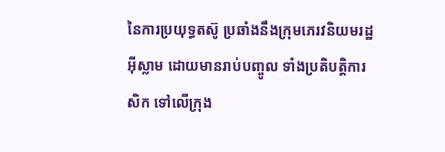នៃការប្រយុទ្ធតស៊ូ ប្រឆាំងនឹងក្រុមភេរវនិយមរដ្ឋអ៊ីស្លាម ដោយមានរាប់បញ្ចូល ទាំងប្រតិបត្តិការសិក ទៅលើក្រុង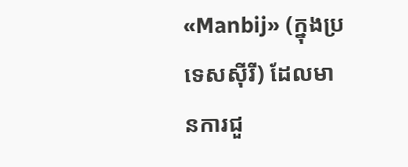«Manbij» (ក្នុងប្រទេសស៊ីរី) ដែលមានការជួ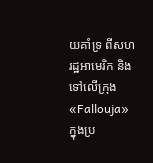យគាំទ្រ ពីសហរដ្ឋអាមេរិក និងទៅលើក្រុង «Fallouja» ក្នុងប្រ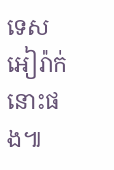ទេសអៀរ៉ាក់នោះផង៕